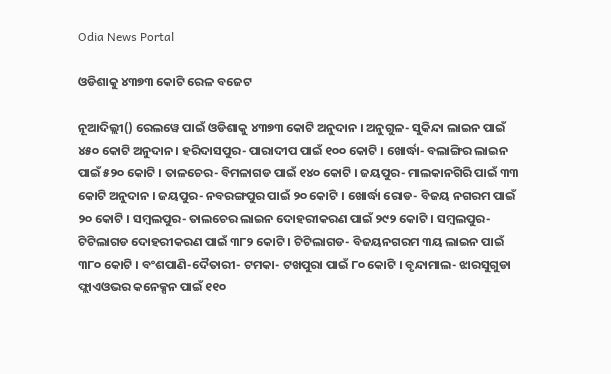Odia News Portal

ଓଡିଶାକୁ ୪୩୭୩ କୋଟି ରେଳ ବଜେଟ

ନୂଆଦିଲ୍ଲୀ() ରେଲୱେ ପାଇଁ ଓଡିଶାକୁ ୪୩୭୩ କୋଟି ଅନୁଦାନ । ଅନୁଗୁଳ- ସୁକିନ୍ଦା ଲାଇନ ପାଇଁ ୪୫୦ କୋଟି ଅନୁଦାନ । ହରିଦାସପୁର- ପାରାଦୀପ ପାଇଁ ୧୦୦ କୋଟି । ଖୋର୍ଦ୍ଧା- ବଲାଙ୍ଗିର ଲାଇନ ପାଇଁ ୫୨୦ କୋଟି । ତାଳଚେର- ବିମଳାଗଡ ପାଇଁ ୧୪୦ କୋଟି । ଜୟପୁର- ମାଲକାନଗିରି ପାଇଁ ୩୩ କୋଟି ଅନୁଦାନ । ଜୟପୁର- ନବରଙ୍ଗପୁର ପାଇଁ ୨୦ କୋଟି । ଖୋର୍ଦ୍ଧା ରୋଡ- ବିଜୟ ନଗରମ ପାଇଁ ୨୦ କୋଟି । ସମ୍ବଲପୁର- ତାଲଚେର ଲାଇନ ଦୋହରୀକରଣ ପାଇଁ ୨୯୨ କୋଟି । ସମ୍ବଲପୁର- ଟିଟିଲାଗଡ ଦୋହରୀକରଣ ପାଇଁ ୩୮୨ କୋଟି । ଟିଟିଲାଗଡ- ବିଜୟନଗରମ ୩ୟ ଲାଇନ ପାଇଁ ୩୮୦ କୋଟି । ବଂଶପାଣି-ଦୈତାରୀ- ଟମକା- ଟଖପୁରା ପାଇଁ ୮୦ କୋଟି । ବୃନ୍ଦାମାଲ- ଝାରସୁଗୁଡା ଫ୍ଲାଏଓଭର କନେକ୍ସନ ପାଇଁ ୧୧୦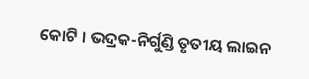କୋଟି । ଭଦ୍ରକ-ନିର୍ଗୁଣ୍ଡି ତୃତୀୟ ଲାଇନ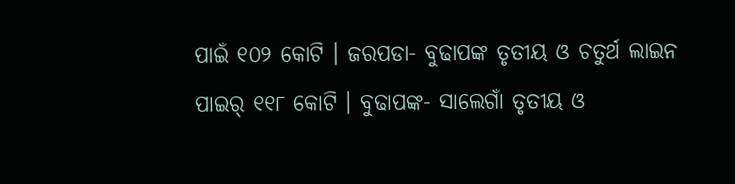ପାଇଁ ୧୦୨ କୋଟି । ଜରପଡା- ବୁଢାପଙ୍କ ତୃତୀୟ ଓ ଚତୁର୍ଥ ଲାଇନ ପାଇର୍ ୧୧୮ କୋଟି । ବୁଢାପଙ୍କ- ସାଲେଗାଁ ତୃତୀୟ ଓ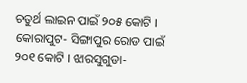ଚତୁର୍ଥ ଲାଇନ ପାଇଁ ୨୦୫ କୋଟି । କୋରାପୁଟ- ସିଙ୍ଗାପୁର ରୋଡ ପାଇଁ ୨୦୧ କୋଟି । ଝାରସୁଗୁଡା-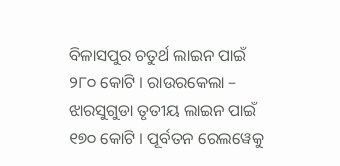ବିଳାସପୁର ଚତୁର୍ଥ ଲାଇନ ପାଇଁ ୨୮୦ କୋଟି । ରାଉରକେଲା – ଝାରସୁଗୁଡା ତୃତୀୟ ଲାଇନ ପାଇଁ ୧୭୦ କୋଟି । ପୂର୍ବତନ ରେଲୱେକୁ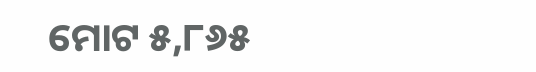ମୋଟ ୫,୮୬୫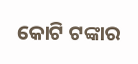କୋଟି ଟଙ୍କାର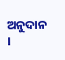ଅନୁଦାନ ।